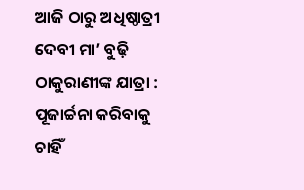ଆଜି ଠାରୁ ଅଧିଷ୍ଠାତ୍ରୀ ଦେବୀ ମା’ ବୁଢ଼ି ଠାକୁରାଣୀଙ୍କ ଯାତ୍ରା : ପୂଜାର୍ଚ୍ଚନା କରିବାକୁ ଚାହିଁ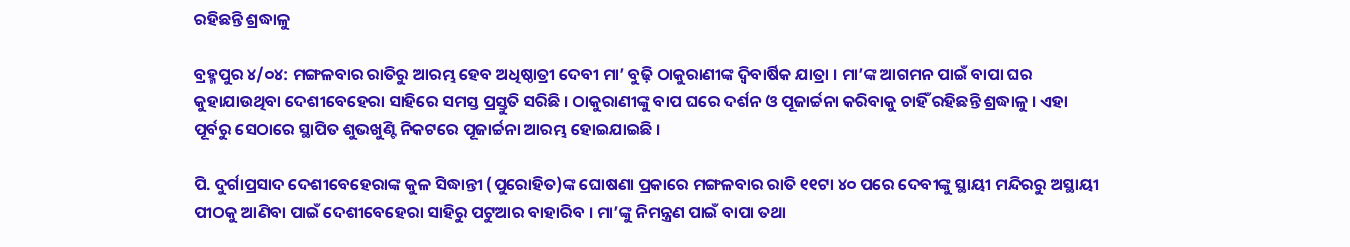ରହିଛନ୍ତି ଶ୍ରଦ୍ଧାଳୁ

ବ୍ରହ୍ମପୁର ୪/୦୪: ମଙ୍ଗଳବାର ରାତିରୁ ଆରମ୍ଭ ହେବ ଅଧିଷ୍ଠାତ୍ରୀ ଦେବୀ ମା’ ବୁଢ଼ି ଠାକୁରାଣୀଙ୍କ ଦ୍ୱିବାର୍ଷିକ ଯାତ୍ରା । ମା’ଙ୍କ ଆଗମନ ପାଇଁ ବାପା ଘର କୁହାଯାଉଥିବା ଦେଶୀବେହେରା ସାହିରେ ସମସ୍ତ ପ୍ରସ୍ତୁତି ସରିଛି । ଠାକୁରାଣୀଙ୍କୁ ବାପ ଘରେ ଦର୍ଶନ ଓ ପୂଜାର୍ଚ୍ଚନା କରିବାକୁ ଚାହିଁ ରହିଛନ୍ତି ଶ୍ରଦ୍ଧାଳୁ । ଏହା ପୂର୍ବରୁ ସେଠାରେ ସ୍ଥାପିତ ଶୁଭଖୁଣ୍ଟି ନିକଟରେ ପୂଜାର୍ଚ୍ଚନା ଆରମ୍ଭ ହୋଇଯାଇଛି ।

ପି. ଦୁର୍ଗାପ୍ରସାଦ ଦେଶୀବେହେରାଙ୍କ କୁଳ ସିଦ୍ଧାନ୍ତୀ (ପୁରୋହିତ)ଙ୍କ ଘୋଷଣା ପ୍ରକାରେ ମଙ୍ଗଳବାର ରାତି ୧୧ଟା ୪୦ ପରେ ଦେବୀଙ୍କୁ ସ୍ଥାୟୀ ମନ୍ଦିରରୁ ଅସ୍ଥାୟୀ ପୀଠକୁ ଆଣିବା ପାଇଁ ଦେଶୀବେହେରା ସାହିରୁ ପଟୁଆର ବାହାରିବ । ମା’ଙ୍କୁ ନିମନ୍ତ୍ରଣ ପାଇଁ ବାପା ତଥା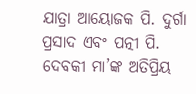ଯାତ୍ରା ଆୟୋଜକ ପି. ଦୁର୍ଗା ପ୍ରସାଦ ଏବଂ ପତ୍ନୀ ପି. ଦେବକୀ ମା’ଙ୍କ ଅତିପ୍ରିୟ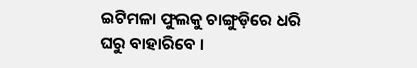ଇଟିମଳା ଫୁଲକୁ ଚାଙ୍ଗୁଡ଼ିରେ ଧରି ଘରୁ ବାହାରିବେ ।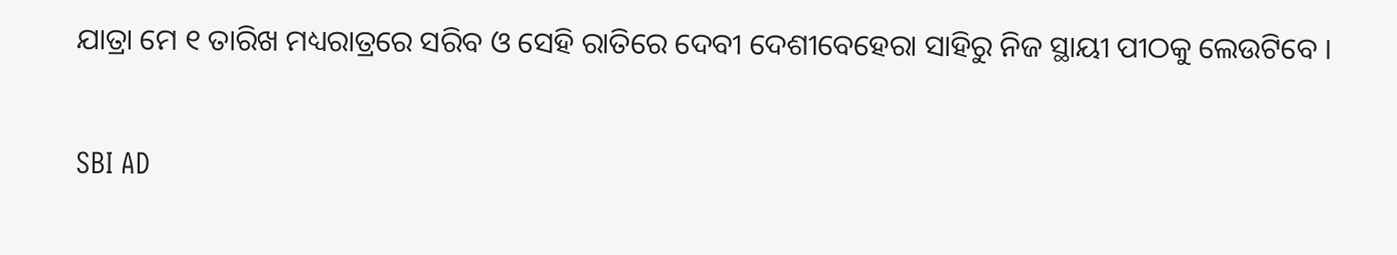ଯାତ୍ରା ମେ ୧ ତାରିଖ ମଧ୍ୟରାତ୍ରରେ ସରିବ ଓ ସେହି ରାତିରେ ଦେବୀ ଦେଶୀବେହେରା ସାହିରୁ ନିଜ ସ୍ଥାୟୀ ପୀଠକୁ ଲେଉଟିବେ ।

SBI AD